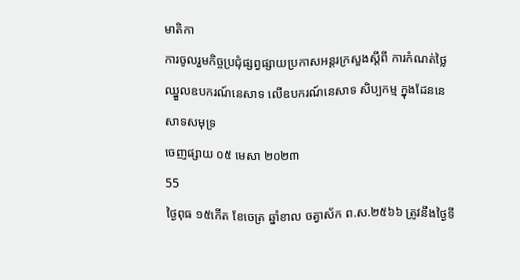មាតិកា
ការចូលរួមកិច្ចប្រជុំផ្សព្វផ្សាយប្រកាសអន្តរក្រសួងស្តីពី ការកំណត់ថ្លៃឈ្នួលឧបករណ៍នេសាទ លើឧបករណ៍នេសាទ សិប្បកម្ម ក្នុងដែននេសាទសមុទ្រ
ចេញផ្សាយ ០៥ មេសា ២០២៣
55
ថ្ងៃពុធ ១៥កើត ខែចេត្រ ឆ្នាំខាល ចត្វាស័ក ព.ស.២៥៦៦ ត្រូវនឹងថ្ងៃទី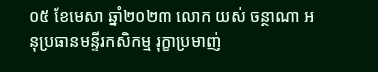០៥ ខែមេសា ឆ្នាំ២០២៣ លោក យស់ ចន្ថាណា អនុប្រធានមន្ទីរកសិកម្ម រុក្ខាប្រមាញ់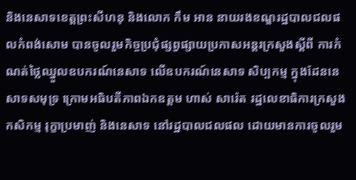និងនេសាទខេត្តព្រះសីហនុ និងលោក កឹម អាន នាយរងខណ្ឌរដ្ឋបាលជលផលកំពង់សោម បានចូលរួមកិច្ចប្រជុំផ្សព្វផ្សាយប្រកាសអន្តរក្រសួងស្តីពី ការកំណត់ថ្លៃឈ្នួលឧបករណ៍នេសាទ លើឧបករណ៍នេសាទ សិប្បកម្ម ក្នុងដែននេសាទសមុទ្រ ក្រោមអធិបតីភាពឯកឧត្តម ហាស់ សារ៉េត រដ្ឋលេខាធិការក្រសួងកសិកម្ម រុក្ខាប្រមាញ់ និងនេសាទ នៅរដ្ឋបាលជលផល ដោយមានការចូលរួម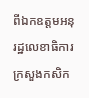ពីឯកឧត្តមអនុរដ្ឋលេខាធិការ ក្រសួងកសិក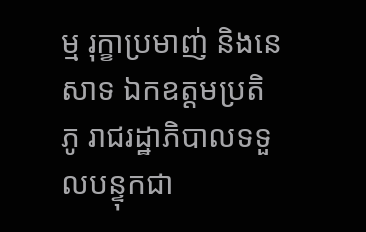ម្ម រុក្ខាប្រមាញ់ និងនេសាទ ឯកឧត្តមប្រតិភូ រាជរដ្ឋាភិបាលទទួលបន្ទុកជា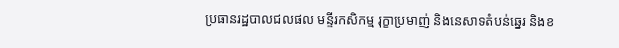ប្រធានរដ្ឋបាលជលផល មន្ទីរកសិកម្ម រុក្ខាប្រមាញ់ និងនេសាទតំបន់ឆ្នេរ និងខ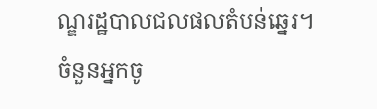ណ្ឌរដ្ឋបាលជលផលតំបន់ឆ្នេរ។
ចំនួនអ្នកចូ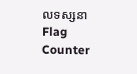លទស្សនា
Flag Counter